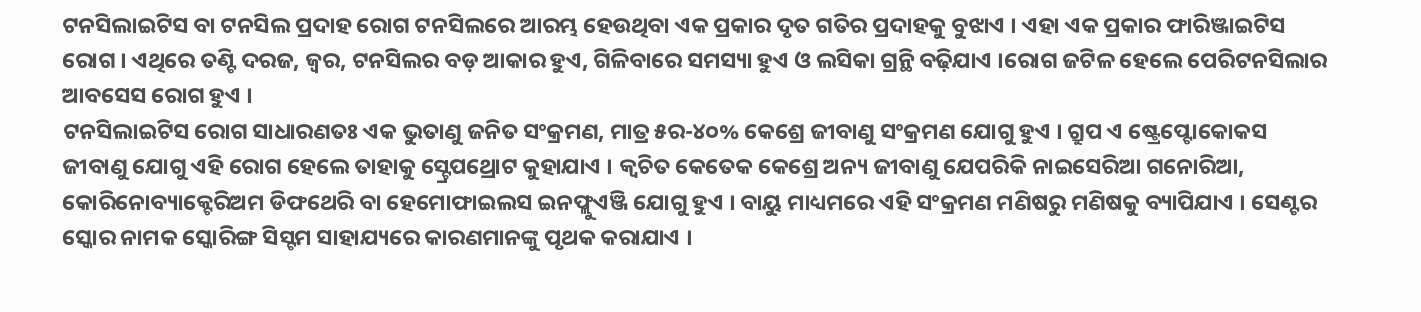ଟନସିଲାଇଟିସ ବା ଟନସିଲ ପ୍ରଦାହ ରୋଗ ଟନସିଲରେ ଆରମ୍ଭ ହେଉଥିବା ଏକ ପ୍ରକାର ଦୃତ ଗତିର ପ୍ରଦାହକୁ ବୁଝାଏ । ଏହା ଏକ ପ୍ରକାର ଫାରିଞ୍ଜାଇଟିସ ରୋଗ । ଏଥିରେ ତଣ୍ଟି ଦରଜ, ଜ୍ୱର, ଟନସିଲର ବଡ଼ ଆକାର ହୁଏ, ଗିଳିବାରେ ସମସ୍ୟା ହୁଏ ଓ ଲସିକା ଗ୍ରନ୍ଥି ବଢ଼ିଯାଏ ।ରୋଗ ଜଟିଳ ହେଲେ ପେରିଟନସିଲାର ଆବସେସ ରୋଗ ହୁଏ ।
ଟନସିଲାଇଟିସ ରୋଗ ସାଧାରଣତଃ ଏକ ଭୁତାଣୁ ଜନିତ ସଂକ୍ରମଣ, ମାତ୍ର ୫ର-୪୦% କେଶ୍ରେ ଜୀବାଣୁ ସଂକ୍ରମଣ ଯୋଗୁ ହୁଏ । ଗ୍ରୁପ ଏ ଷ୍ଟ୍ରେପ୍ଟୋକୋକସ ଜୀବାଣୁ ଯୋଗୁ ଏହି ରୋଗ ହେଲେ ତାହାକୁ ସ୍ଟ୍ରେପଥ୍ରୋଟ କୁହାଯାଏ । କ୍ୱଚିତ କେତେକ କେଶ୍ରେ ଅନ୍ୟ ଜୀବାଣୁ ଯେପରିକି ନାଇସେରିଆ ଗନୋରିଆ, କୋରିନୋବ୍ୟାକ୍ଟେରିଅମ ଡିଫଥେରି ବା ହେମୋଫାଇଲସ ଇନଫ୍ଲୁଏଞ୍ଜି ଯୋଗୁ ହୁଏ । ବାୟୁ ମାଧ୍ୟମରେ ଏହି ସଂକ୍ରମଣ ମଣିଷରୁ ମଣିଷକୁ ବ୍ୟାପିଯାଏ । ସେଣ୍ଟର ସ୍କୋର ନାମକ ସ୍କୋରିଙ୍ଗ ସିସ୍ଟମ ସାହାଯ୍ୟରେ କାରଣମାନଙ୍କୁ ପୃଥକ କରାଯାଏ ।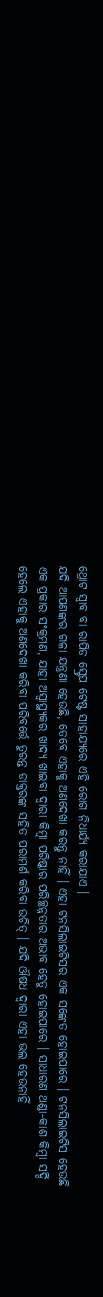ଥ୍ରୋଟ ସ୍ୱାବ ବା ରାପିଡ ସ୍ଟ୍ରେପ ଟେଷ୍ଟ ସାହାଯ୍ୟରେ ଏହି ରୋଗ ନିଧାର୍ଯ୍ୟ କରାଯାଏ ।
ଯଦି ଆପଣଙ୍କର ଗଳା ଯନ୍ତ୍ରଣା ହେଉଛି, ତେବେ ଏହାକୁ ଅଣଦେଖା କରନ୍ତୁ ନାହିଁ । ଏହା ଟନସିଲାଇଟିସର ଏକ ସଙ୍କେତ ହୋଇପାରେ । ଟନସିଲାଇଟିସ ହେଉଛି ଏକ ପ୍ରକାର ସଂକ୍ରମଣ, ଯାହା ଅସ୍ୱାସ୍ଥ୍ୟକର ଖାଦ୍ୟ ଖାଇବା ଦ୍ୱାରା କିମ୍ବା ପରିଷ୍କାର ପରିଚ୍ଛନ୍ନତାର ଅଭାବ ହେତୁ ହୋଇପାରେ । ସାଧାରଣ ଥଣ୍ଡା-କାଶ କିମ୍ବା ସର୍ଦ୍ଦି ହେଲେ ଏହାକୁ ଅଣଦେଖା କରିବା ପରିବର୍ତ୍ତେ ତୁରନ୍ତ ଡାକ୍ତରଙ୍କ ସହିତ ପରାମର୍ଶ କରିବା ଉଚିତ୍ । ଯଦି ଔଷଧ ଦ୍ୱାରା ଏହା ଭଲ ହେଉନାହିଁ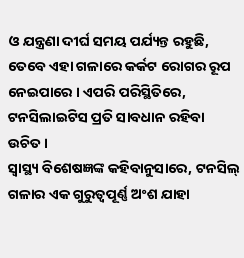ଓ ଯନ୍ତ୍ରଣା ଦୀର୍ଘ ସମୟ ପର୍ଯ୍ୟନ୍ତ ରହୁଛି, ତେବେ ଏହା ଗଳାରେ କର୍କଟ ରୋଗର ରୂପ ନେଇପାରେ । ଏପରି ପରିସ୍ଥିତିରେ, ଟନସିଲାଇଟିସ ପ୍ରତି ସାବଧାନ ରହିବା ଉଚିତ ।
ସ୍ୱାସ୍ଥ୍ୟ ବିଶେଷଜ୍ଞଙ୍କ କହିବାନୁସାରେ, ଟନସିଲ୍ ଗଳାର ଏକ ଗୁରୁତ୍ୱପୂର୍ଣ୍ଣ ଅଂଶ ଯାହା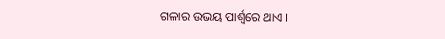ଗଳାର ଉଭୟ ପାର୍ଶ୍ୱରେ ଥାଏ ।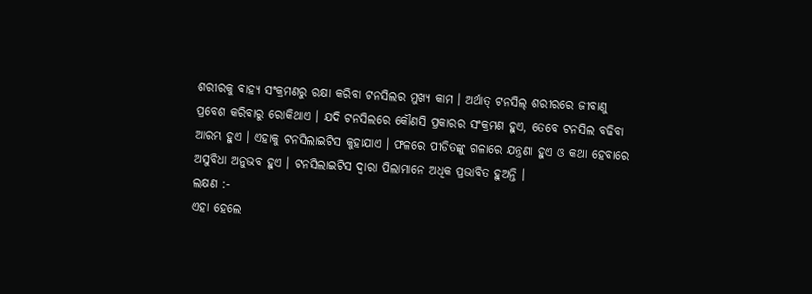ଶରୀରକୁ ବାହ୍ୟ ସଂକ୍ରମଣରୁ ରକ୍ଷା କରିବା ଟନସିଲର ମୁଖ୍ୟ କାମ । ଅର୍ଥାତ୍ ଟନସିଲ୍ ଶରୀରରେ ଜୀବାଣୁ ପ୍ରବେଶ କରିବାରୁ ରୋକିଥାଏ । ଯଦି ଟନସିଲରେ କୌଣସି ପ୍ରକାରର ସଂକ୍ରମଣ ହୁଏ, ତେବେ ଟନସିଲ ବଢିବା ଆରମ୍ଭ ହୁଏ । ଏହାକୁ ଟନସିଲାଇଟିସ କୁହାଯାଏ । ଫଳରେ ପୀଡିତଙ୍କୁ ଗଳାରେ ଯନ୍ତ୍ରଣା ହୁଏ ଓ କଥା ହେବାରେ ଅସୁବିଧା ଅନୁଭବ ହୁଏ । ଟନସିଲାଇଟିସ ଦ୍ୱାରା ପିଲାମାନେ ଅଧିକ ପ୍ରଭାବିତ ହୁଅନ୍ତି ।
ଲକ୍ଷଣ :-
ଏହା ହେଲେ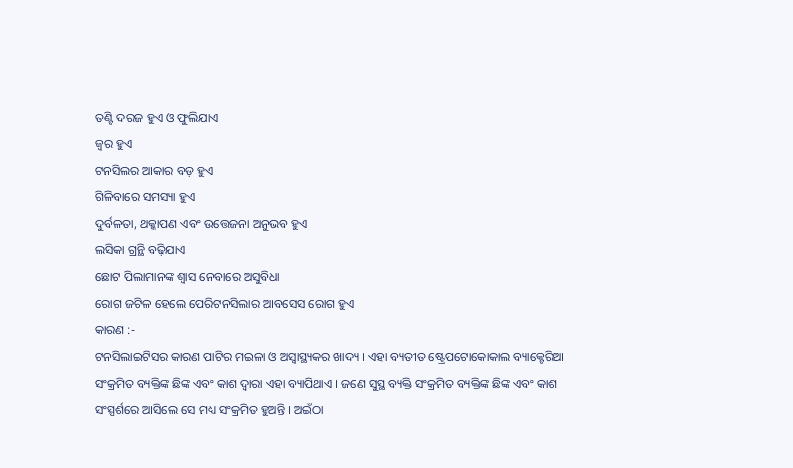ତଣ୍ଟି ଦରଜ ହୁଏ ଓ ଫୁଲିଯାଏ
ଜ୍ୱର ହୁଏ
ଟନସିଲର ଆକାର ବଡ଼ ହୁଏ
ଗିଳିବାରେ ସମସ୍ୟା ହୁଏ
ଦୁର୍ବଳତା, ଥକ୍କାପଣ ଏବଂ ଉତ୍ତେଜନା ଅନୁଭବ ହୁଏ
ଲସିକା ଗ୍ରନ୍ଥି ବଢ଼ିଯାଏ
ଛୋଟ ପିଲାମାନଙ୍କ ଶ୍ୱାସ ନେବାରେ ଅସୁବିଧା
ରୋଗ ଜଟିଳ ହେଲେ ପେରିଟନସିଲାର ଆବସେସ ରୋଗ ହୁଏ
କାରଣ :-
ଟନସିଲାଇଟିସର କାରଣ ପାଟିର ମଇଳା ଓ ଅସ୍ୱାସ୍ଥ୍ୟକର ଖାଦ୍ୟ । ଏହା ବ୍ୟତୀତ ଷ୍ଟ୍ରେପଟୋକୋକାଲ ବ୍ୟାକ୍ଟେରିଆ ସଂକ୍ରମିତ ବ୍ୟକ୍ତିଙ୍କ ଛିଙ୍କ ଏବଂ କାଶ ଦ୍ଵାରା ଏହା ବ୍ୟାପିଥାଏ । ଜଣେ ସୁସ୍ଥ ବ୍ୟକ୍ତି ସଂକ୍ରମିତ ବ୍ୟକ୍ତିଙ୍କ ଛିଙ୍କ ଏବଂ କାଶ ସଂସ୍ପର୍ଶରେ ଆସିଲେ ସେ ମଧ୍ୟ ସଂକ୍ରମିତ ହୁଅନ୍ତି । ଅଇଁଠା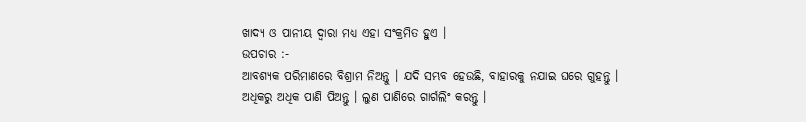ଖାଦ୍ୟ ଓ ପାନୀୟ ଦ୍ଵାରା ମଧ୍ୟ ଏହା ସଂକ୍ରମିତ ହୁଏ ।
ଉପଚାର :-
ଆବଶ୍ୟକ ପରିମାଣରେ ବିଶ୍ରାମ ନିଅନ୍ତୁ । ଯଦି ସମ୍ଭବ ହେଉଛି, ବାହାରକୁ ନଯାଇ ଘରେ ଗୁହନ୍ତୁ । ଅଧିକରୁ ଅଧିକ ପାଣି ପିଅନ୍ତୁ । ଲୁଣ ପାଣିରେ ଗାର୍ଗଲିଂ କରନ୍ତୁ ।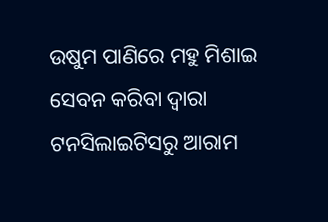ଉଷୁମ ପାଣିରେ ମହୁ ମିଶାଇ ସେବନ କରିବା ଦ୍ୱାରା ଟନସିଲାଇଟିସରୁ ଆରାମ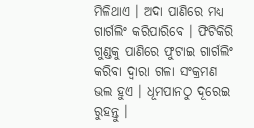ମିଳିଥାଏ । ଅଦା ପାଣିରେ ମଧ୍ୟ ଗାର୍ଗଲିଂ କରିପାରିବେ । ଫିଟିକିରି ଗୁଣ୍ଡକୁ ପାଣିରେ ଫୁଟାଇ ଗାର୍ଗଲିଂ କରିବା ଦ୍ୱାରା ଗଳା ସଂକ୍ରମଣ ଭଲ ହୁଏ । ଧୂମପାନଠୁ ଦୂରେଇ ରୁହନ୍ତୁ ।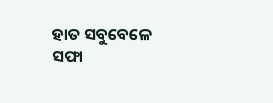ହାତ ସବୁବେଳେ ସଫା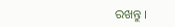ରଖନ୍ତୁ ।